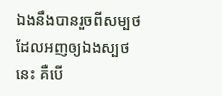ឯងនឹងបានរួចពីសម្បថដែលអញឲ្យឯងស្បថនេះ គឺបើ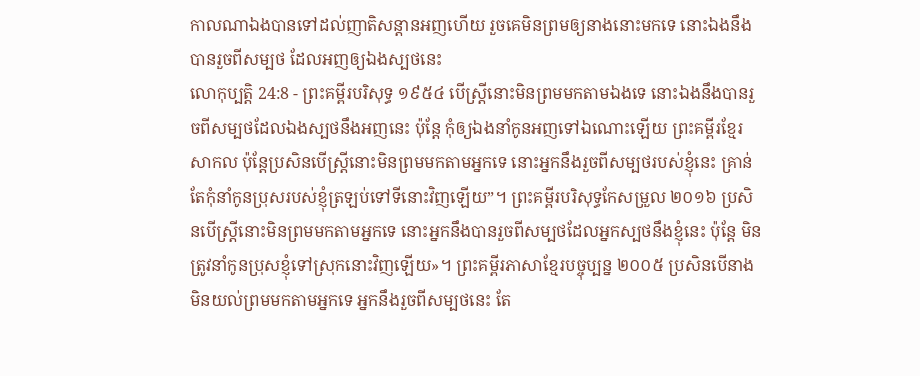កាលណាឯងបានទៅដល់ញាតិសន្តានអញហើយ រួចគេមិនព្រមឲ្យនាងនោះមកទេ នោះឯងនឹងបានរួចពីសម្បថ ដែលអញឲ្យឯងស្បថនេះ
លោកុប្បត្តិ 24:8 - ព្រះគម្ពីរបរិសុទ្ធ ១៩៥៤ បើស្ត្រីនោះមិនព្រមមកតាមឯងទេ នោះឯងនឹងបានរួចពីសម្បថដែលឯងស្បថនឹងអញនេះ ប៉ុន្តែ កុំឲ្យឯងនាំកូនអញទៅឯណោះឡើយ ព្រះគម្ពីរខ្មែរសាកល ប៉ុន្តែប្រសិនបើស្ត្រីនោះមិនព្រមមកតាមអ្នកទេ នោះអ្នកនឹងរួចពីសម្បថរបស់ខ្ញុំនេះ គ្រាន់តែកុំនាំកូនប្រុសរបស់ខ្ញុំត្រឡប់ទៅទីនោះវិញឡើយ”។ ព្រះគម្ពីរបរិសុទ្ធកែសម្រួល ២០១៦ ប្រសិនបើស្ត្រីនោះមិនព្រមមកតាមអ្នកទេ នោះអ្នកនឹងបានរួចពីសម្បថដែលអ្នកស្បថនឹងខ្ញុំនេះ ប៉ុន្តែ មិនត្រូវនាំកូនប្រុសខ្ញុំទៅស្រុកនោះវិញឡើយ»។ ព្រះគម្ពីរភាសាខ្មែរបច្ចុប្បន្ន ២០០៥ ប្រសិនបើនាងមិនយល់ព្រមមកតាមអ្នកទេ អ្នកនឹងរួចពីសម្បថនេះ តែ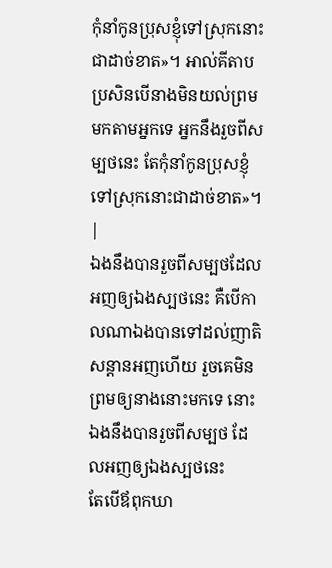កុំនាំកូនប្រុសខ្ញុំទៅស្រុកនោះជាដាច់ខាត»។ អាល់គីតាប ប្រសិនបើនាងមិនយល់ព្រមមកតាមអ្នកទេ អ្នកនឹងរួចពីសម្បថនេះ តែកុំនាំកូនប្រុសខ្ញុំទៅស្រុកនោះជាដាច់ខាត»។ |
ឯងនឹងបានរួចពីសម្បថដែលអញឲ្យឯងស្បថនេះ គឺបើកាលណាឯងបានទៅដល់ញាតិសន្តានអញហើយ រួចគេមិនព្រមឲ្យនាងនោះមកទេ នោះឯងនឹងបានរួចពីសម្បថ ដែលអញឲ្យឯងស្បថនេះ
តែបើឪពុកឃា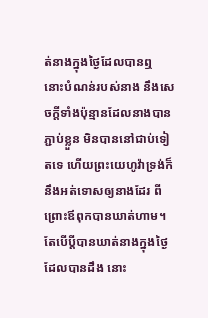ត់នាងក្នុងថ្ងៃដែលបានឮ នោះបំណន់របស់នាង នឹងសេចក្ដីទាំងប៉ុន្មានដែលនាងបានភ្ជាប់ខ្លួន មិនបាននៅជាប់ទៀតទេ ហើយព្រះយេហូវ៉ាទ្រង់ក៏នឹងអត់ទោសឲ្យនាងដែរ ពីព្រោះឪពុកបានឃាត់ហាម។
តែបើប្ដីបានឃាត់នាងក្នុងថ្ងៃដែលបានដឹង នោះ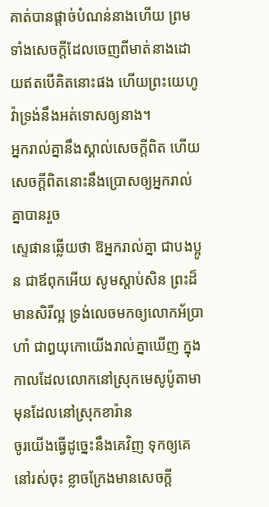គាត់បានផ្តាច់បំណន់នាងហើយ ព្រមទាំងសេចក្ដីដែលចេញពីមាត់នាងដោយឥតបើគិតនោះផង ហើយព្រះយេហូវ៉ាទ្រង់នឹងអត់ទោសឲ្យនាង។
អ្នករាល់គ្នានឹងស្គាល់សេចក្ដីពិត ហើយសេចក្ដីពិតនោះនឹងប្រោសឲ្យអ្នករាល់គ្នាបានរួច
ស្ទេផានឆ្លើយថា ឱអ្នករាល់គ្នា ជាបងប្អូន ជាឪពុកអើយ សូមស្តាប់សិន ព្រះដ៏មានសិរីល្អ ទ្រង់លេចមកឲ្យលោកអ័ប្រាហាំ ជាឰយុកោយើងរាល់គ្នាឃើញ ក្នុងកាលដែលលោកនៅស្រុកមេសូប៉ូតាមា មុនដែលនៅស្រុកខារ៉ាន
ចូរយើងធ្វើដូច្នេះនឹងគេវិញ ទុកឲ្យគេនៅរស់ចុះ ខ្លាចក្រែងមានសេចក្ដី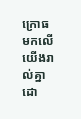ក្រោធមកលើយើងរាល់គ្នា ដោ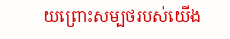យព្រោះសម្បថរបស់យើង